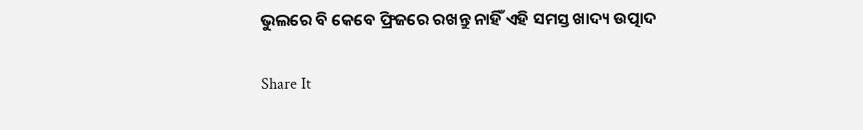ଭୁଲରେ ବି କେବେ ଫ୍ରିଜରେ ରଖନ୍ତୁ ନାହିଁ ଏହି ସମସ୍ତ ଖାଦ୍ୟ ଉତ୍ପାଦ

Share It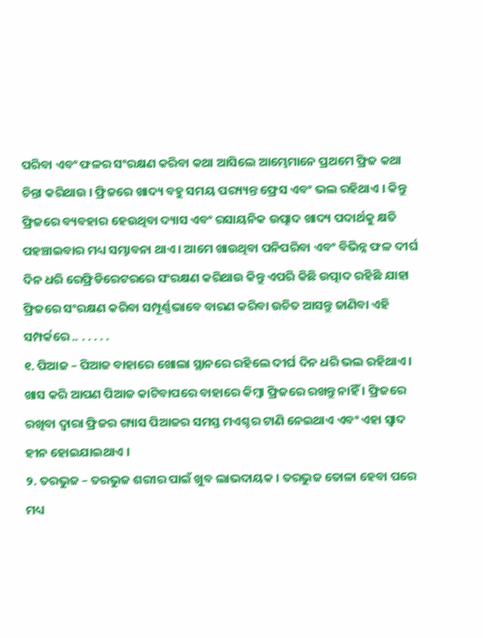ପରିବା ଏବଂ ଫଳର ସଂରକ୍ଷଣ କରିବା କଥା ଆସିଲେ ଆମ୍ଭେମାନେ ପ୍ରଥମେ ଫ୍ରିଜ କଥା ଚିନ୍ତା କରିଥାଉ । ଫ୍ରିଜରେ ଖାଦ୍ୟ ବହୁ ସମୟ ପର‌୍ୟ୍ୟନ୍ତ ଫ୍ରେସ ଏବଂ ଭଲ ରହିଥାଏ । କିନ୍ତୁ ଫ୍ରିଜରେ ବ୍ୟବହାର ହେଉଥିବା ଦ୍ୟାସ ଏବଂ ରସାୟନିକ ଉତ୍ପାଦ ଖାଦ୍ୟ ପଦାର୍ଥକୁ କ୍ଷତି ପହଞ୍ଚାଇବାର ମଧ୍ୟ ସମ୍ଭାବନା ଥାଏ । ଆମେ ଖାଉଥିବା ପନିପରିବା ଏବଂ ବିଭିନ୍ନ ଫଳ ଦୀର୍ଘ ଦିନ ଧରି ରେଫ୍ରିଡିରେଟରରେ ସଂରକ୍ଷଣ କରିଥାଉ କିନ୍ତୁ ଏପରି କିଛି ଉତ୍ପାଦ ରହିଛି ଯାହା ଫ୍ରିଜରେ ସଂରକ୍ଷଣ କରିବା ସମ୍ପୂର୍ଣ୍ଣଭାବେ ବାରଣ କରିବା ଉଚିତ ଆସନ୍ତୁ ଜାଣିବା ଏହି ସମ୍ପର୍କରେ .. . . . . .
୧. ପିଆଜ – ପିଆଜ ବାହାରେ ଖୋଲା ସ୍ଥାନରେ ରହିଲେ ଦୀର୍ଘ ଦିନ ଧରି ଭଲ ରହିଥାଏ । ଖାସ କରି ଆପଣ ପିଆଜ କାଟିବାପରେ ବାହାରେ କିମ୍ବା ଫ୍ରିଜରେ ରଖନ୍ତୁ ନାହିଁ । ଫ୍ରିଜରେ ରଖିବା ଦ୍ୱାରା ଫ୍ରିଜର ଗ୍ୟାସ ପିଆଜର ସମସ୍ତ ମଏଶ୍ଚର ଟାଣି ନେଇଥାଏ ଏବଂ ଏହା ସ୍ୱାଦ ହୀନ ହୋଇଯାଇଥାଏ ।
୨. ତରଭୁଜ – ତରଭୁଜ ଶରୀର ପାଇଁ ଖୁବ ଲାଭଦାୟକ । ତରଭୁଜ ତୋଳା ହେବା ପରେ ମଧ୍ୟ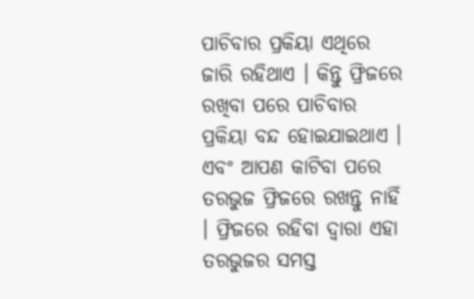ପାଚିବାର ପ୍ରକିୟା ଏଥିରେ ଜାରି ରହିଥାଏ । କିନ୍ତୁ ଫ୍ରିଜରେ ରଖିବା ପରେ ପାଚିବାର ପ୍ରକିୟା ବନ୍ଦ ହୋଇଯାଇଥାଏ । ଏବଂ ଆପଣ କାଟିବା ପରେ ତରଭୁଜ ଫ୍ରିଜରେ ରଖନ୍ତୁ ନାହିଁ । ଫ୍ରିଜରେ ରହିବା ଦ୍ୱାରା ଏହା ତରଭୁଜର ସମସ୍ତ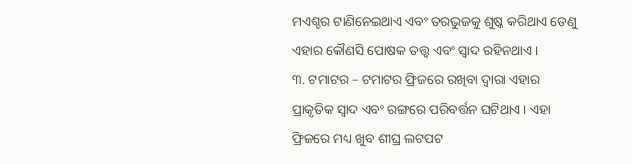ମଏଶ୍ଚର ଟାଣିନେଇଥାଏ ଏବଂ ତରଭୁଜକୁ ଶୁଷ୍କ କରିଥାଏ ତେଣୁ ଏହାର କୌଣସି ପୋଷକ ତତ୍ତ୍ୱ ଏବଂ ସ୍ୱାଦ ରହିନଥାଏ ।
୩. ଟମାଟର – ଟମାଟର ଫ୍ରିଜରେ ରଖିବା ଦ୍ୱାରା ଏହାର ପ୍ରାକୃତିକ ସ୍ୱାଦ ଏବଂ ରଙ୍ଗରେ ପରିବର୍ତ୍ତନ ଘଟିଥାଏ । ଏହା ଫ୍ରିଜରେ ମଧ୍ୟ ଖୁବ ଶୀଘ୍ର ଲଟପଟ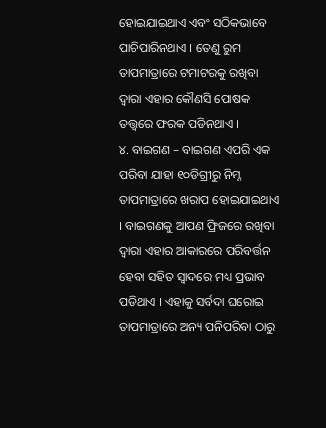ହୋଇଯାଇଥାଏ ଏବଂ ସଠିକଭାବେ ପାଚିପାରିନଥାଏ । ତେଣୁ ରୁମ ତାପମାତ୍ରାରେ ଟମାଟରକୁ ରଖିବା ଦ୍ୱାରା ଏହାର କୌଣସି ପୋଷକ ତତ୍ତ୍ୱରେ ଫରକ ପଡିନଥାଏ ।
୪. ବାଇଗଣ – ବାଇଗଣ ଏପରି ଏକ ପରିବା ଯାହା ୧୦ଡିଗ୍ରୀରୁ ନିମ୍ନ ତାପମାତ୍ରାରେ ଖରାପ ହୋଇଯାଇଥାଏ । ବାଇଗଣକୁ ଆପଣ ଫ୍ରିଜରେ ରଖିବା ଦ୍ୱାରା ଏହାର ଆକାରରେ ପରିବର୍ତ୍ତନ ହେବା ସହିତ ସ୍ୱାଦରେ ମଧ୍ୟ ପ୍ରଭାବ ପଡିଥାଏ । ଏହାକୁ ସର୍ବଦା ଘରୋଇ ତାପମାତ୍ରାରେ ଅନ୍ୟ ପନିପରିବା ଠାରୁ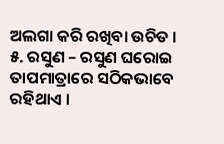ଅଲଗା କରି ରଖିବା ଉଚିତ ।
୫. ରସୁଣ – ରସୁଣ ଘରୋଇ ତାପମାତ୍ରାରେ ସଠିକଭାବେ ରହିଥାଏ ।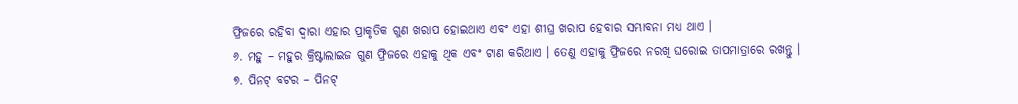ଫ୍ରିଜରେ ରହିବା ଦ୍ୱାରା ଏହାର ପ୍ରାକୃତିକ ଗୁଣ ଖରାପ ହୋଇଥାଏ ଏବଂ ଏହା ଶୀଘ୍ର ଖରାପ ହେବାର ସମ୍ଭାବନା ମଧ୍ୟ ଥାଏ ।
୬. ମହୁ – ମହୁର କ୍ରିଷ୍ଟାଲାଇଜ ଗୁଣ ଫ୍ରିଜରେ ଏହାକୁ ଥିକ ଏବଂ ଟାଣ କରିଥାଏ । ତେଣୁ ଏହାକୁ ଫ୍ରିଜରେ ନରଖି ଘରୋଇ ତାପମାତ୍ରାରେ ରଖନ୍ତୁ ।
୭. ପିନଟ୍ ବଟର – ପିନଟ୍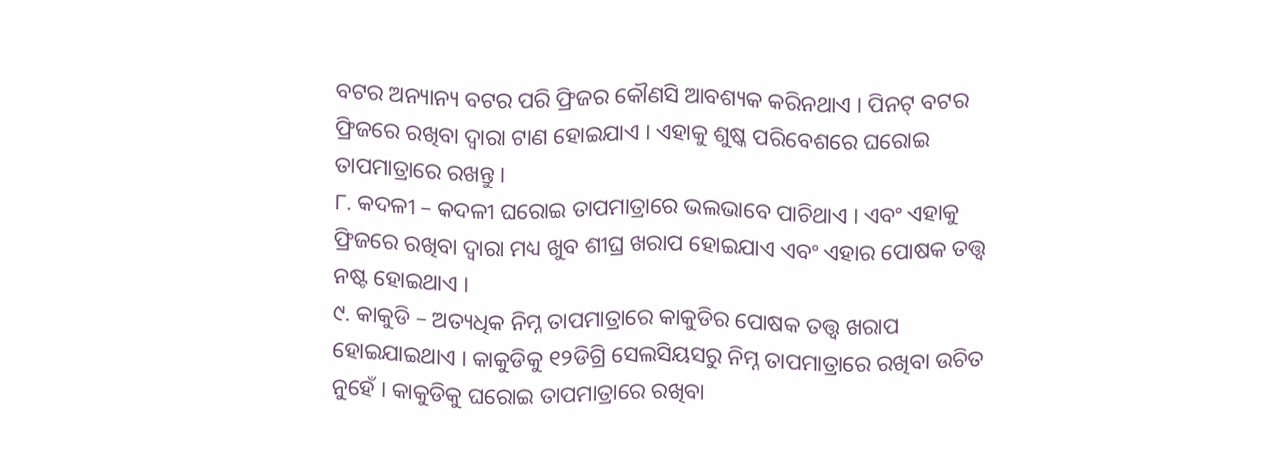ବଟର ଅନ୍ୟାନ୍ୟ ବଟର ପରି ଫ୍ରିଜର କୌଣସି ଆବଶ୍ୟକ କରିନଥାଏ । ପିନଟ୍ ବଟର ଫ୍ରିଜରେ ରଖିବା ଦ୍ୱାରା ଟାଣ ହୋଇଯାଏ । ଏହାକୁ ଶୁଷ୍କ ପରିବେଶରେ ଘରୋଇ ତାପମାତ୍ରାରେ ରଖନ୍ତୁ ।
୮. କଦଳୀ – କଦଳୀ ଘରୋଇ ତାପମାତ୍ରାରେ ଭଲଭାବେ ପାଚିଥାଏ । ଏବଂ ଏହାକୁ ଫ୍ରିଜରେ ରଖିବା ଦ୍ୱାରା ମଧ୍ୟ ଖୁବ ଶୀଘ୍ର ଖରାପ ହୋଇଯାଏ ଏବଂ ଏହାର ପୋଷକ ତତ୍ତ୍ୱ ନଷ୍ଟ ହୋଇଥାଏ ।
୯. କାକୁଡି – ଅତ୍ୟଧିକ ନିମ୍ନ ତାପମାତ୍ରାରେ କାକୁଡିର ପୋଷକ ତତ୍ତ୍ୱ ଖରାପ ହୋଇଯାଇଥାଏ । କାକୁଡିକୁ ୧୨ଡିଗ୍ରି ସେଲସିୟସରୁ ନିମ୍ନ ତାପମାତ୍ରାରେ ରଖିବା ଉଚିତ ନୁହେଁ । କାକୁଡିକୁ ଘରୋଇ ତାପମାତ୍ରାରେ ରଖିବା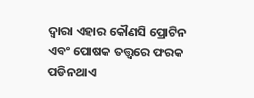ଦ୍ୱାରା ଏହାର କୌଣସି ପ୍ରୋଟିନ ଏବଂ ପୋଷକ ତତ୍ତ୍ୱରେ ଫରକ ପଡିନଥାଏ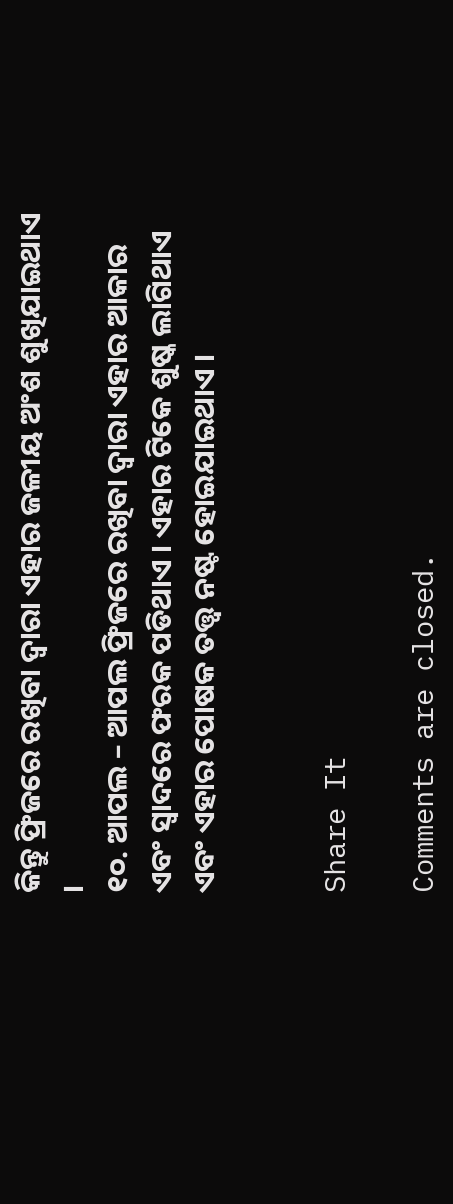କିନ୍ତୁ ଫ୍ରିଜରେ ରଖିବା ଦ୍ୱାରା ଏହାର ଜଳୀୟ ଅଂଶ ଶୁଖିଯାଇଥାଏ ।
୧୦. ଆପଲ – ଆପଲ ଫ୍ରିଜରେ ରଖିବା ଦ୍ୱାରା ଏହାର ଆକାର ଏବଂ ସ୍ୱାଦରେ ଫରକ ପଡିଥାଏ । ଏହାର ଟିକେ ଶୁଷ୍କ ଲାଗିଥାଏ ଏବଂ ଏହାର ପୋଷକ ତତ୍ତ୍ୱ ନଷ୍ଟ ହୋଇଯାଇଥାଏ ।


Share It

Comments are closed.